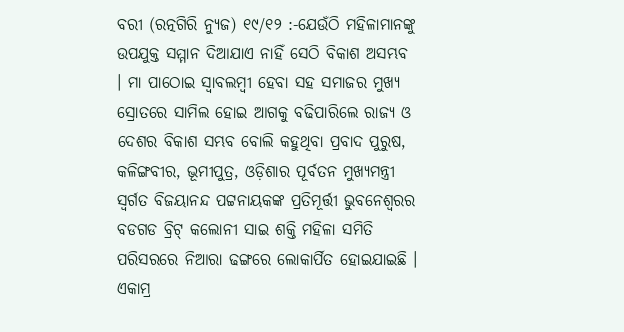ବରୀ (ରତ୍ନଗିରି ନ୍ୟୁଜ) ୧୯/୧୨ :-ଯେଉଁଠି ମହିଳାମାନଙ୍କୁ ଉପଯୁକ୍ତ ସମ୍ମାନ ଦିଆଯାଏ ନାହିଁ ସେଠି ବିକାଶ ଅସମ୍ଭବ । ମା ପାଠୋଇ ସ୍ୱାବଲମ୍ବୀ ହେବା ସହ ସମାଜର ମୁଖ୍ୟ ସ୍ରୋତରେ ସାମିଲ ହୋଇ ଆଗକୁ ବଢିପାରିଲେ ରାଜ୍ୟ ଓ ଦେଶର ବିକାଶ ସମ୍ଭବ ବୋଲି କହୁଥିବା ପ୍ରବାଦ ପୁରୁଷ, କଳିଙ୍ଗବୀର, ଭୂମୀପୁତ୍ର, ଓଡ଼ିଶାର ପୂର୍ବତନ ମୁଖ୍ୟମନ୍ତ୍ରୀ ସ୍ୱର୍ଗତ ବିଜୟାନନ୍ଦ ପଟ୍ଟନାୟକଙ୍କ ପ୍ରତିମୂର୍ତ୍ତୀ ଭୁବନେଶ୍ୱରର ବଡଗଡ ବ୍ରିଟ୍ କଲୋନୀ ସାଇ ଶକ୍ତି ମହିଳା ସମିତି ପରିସରରେ ନିଆରା ଢଙ୍ଗରେ ଲୋକାର୍ପିତ ହୋଇଯାଇଛି । ଏକାମ୍ର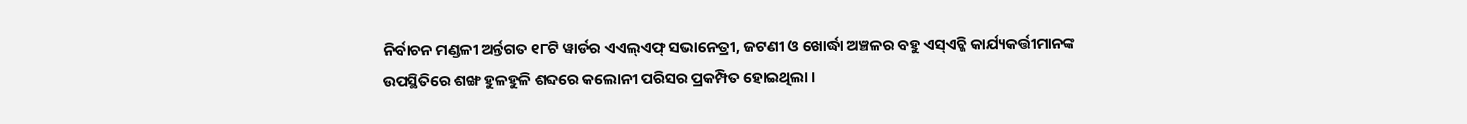ନିର୍ବାଚନ ମଣ୍ଡଳୀ ଅର୍ନ୍ତଗତ ୧୮ଟି ୱାର୍ଡର ଏଏଲ୍ଏଫ୍ ସଭାନେତ୍ରୀ, ଜଟଣୀ ଓ ଖୋର୍ଦ୍ଧା ଅଞ୍ଚଳର ବହୁ ଏସ୍ଏଚ୍ଜି କାର୍ଯ୍ୟକର୍ତ୍ତୀମାନଙ୍କ ଉପସ୍ଥିତିରେ ଶଙ୍ଖ ହୁଳହୁଳି ଶବ୍ଦରେ କଲୋନୀ ପରିସର ପ୍ରକମ୍ପିତ ହୋଇଥିଲା ।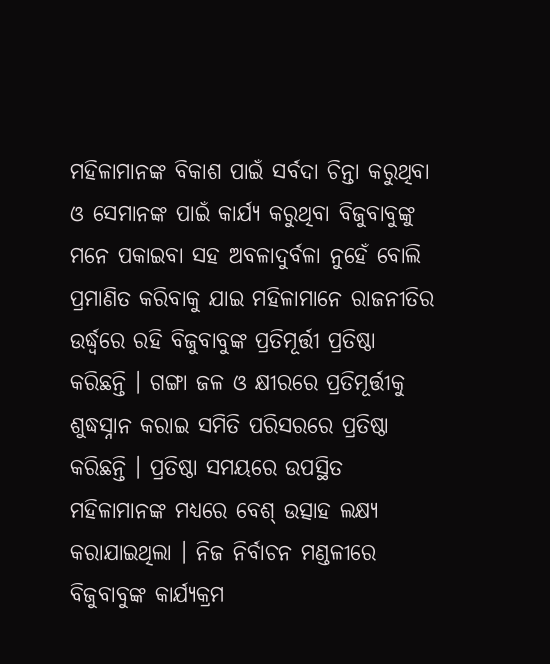ମହିଳାମାନଙ୍କ ବିକାଶ ପାଇଁ ସର୍ବଦା ଚିନ୍ତା କରୁଥିବା ଓ ସେମାନଙ୍କ ପାଇଁ କାର୍ଯ୍ୟ କରୁଥିବା ବିଜୁବାବୁଙ୍କୁ ମନେ ପକାଇବା ସହ ଅବଳାଦୁର୍ବଳା ନୁହେଁ ବୋଲି ପ୍ରମାଣିତ କରିବାକୁ ଯାଇ ମହିଳାମାନେ ରାଜନୀତିର ଉର୍ଦ୍ଧ୍ୱରେ ରହି ବିଜୁବାବୁଙ୍କ ପ୍ରତିମୂର୍ତ୍ତୀ ପ୍ରତିଷ୍ଠା କରିଛନ୍ତି । ଗଙ୍ଗା ଜଳ ଓ କ୍ଷୀରରେ ପ୍ରତିମୂର୍ତ୍ତୀକୁ ଶୁଦ୍ଧସ୍ନାନ କରାଇ ସମିତି ପରିସରରେ ପ୍ରତିଷ୍ଠା କରିଛନ୍ତି । ପ୍ରତିଷ୍ଠା ସମୟରେ ଉପସ୍ଥିତ ମହିଳାମାନଙ୍କ ମଧ୍ୟରେ ବେଶ୍ ଉତ୍ସାହ ଲକ୍ଷ୍ୟ କରାଯାଇଥିଲା । ନିଜ ନିର୍ବାଚନ ମଣ୍ଡଳୀରେ ବିଜୁବାବୁଙ୍କ କାର୍ଯ୍ୟକ୍ରମ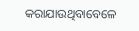କରାଯାଉଥିବାବେଳେ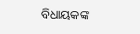ବିଧାୟକଙ୍କ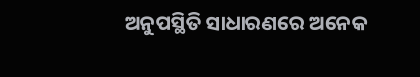ଅନୁପସ୍ଥିତି ସାଧାରଣରେ ଅନେକ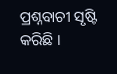ପ୍ରଶ୍ନବାଚୀ ସୃଷ୍ଟି କରିଛି ।